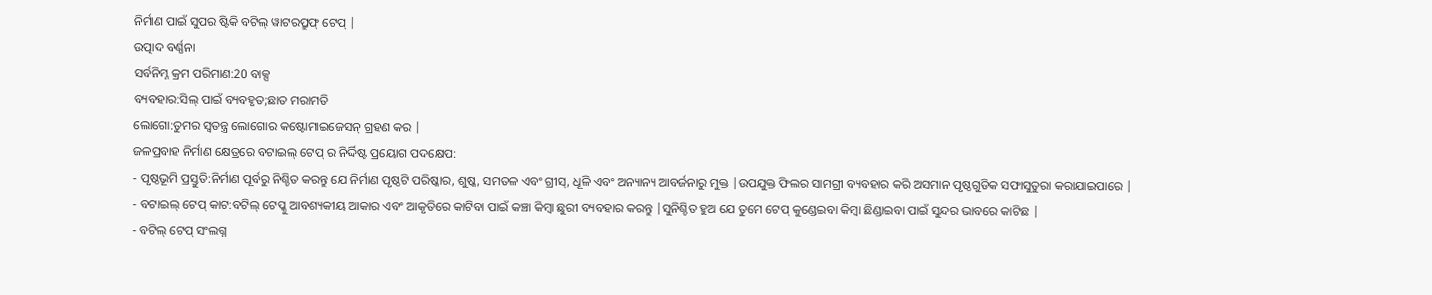ନିର୍ମାଣ ପାଇଁ ସୁପର ଷ୍ଟିକି ବଟିଲ୍ ୱାଟରପ୍ରୁଫ୍ ଟେପ୍ |
ଉତ୍ପାଦ ବର୍ଣ୍ଣନା
ସର୍ବନିମ୍ନ କ୍ରମ ପରିମାଣ:20 ବାକ୍ସ
ବ୍ୟବହାର:ସିଲ୍ ପାଇଁ ବ୍ୟବହୃତ;ଛାତ ମରାମତି
ଲୋଗୋ:ତୁମର ସ୍ୱତନ୍ତ୍ର ଲୋଗୋର କଷ୍ଟୋମାଇଜେସନ୍ ଗ୍ରହଣ କର |
ଜଳପ୍ରବାହ ନିର୍ମାଣ କ୍ଷେତ୍ରରେ ବଟାଇଲ୍ ଟେପ୍ ର ନିର୍ଦ୍ଦିଷ୍ଟ ପ୍ରୟୋଗ ପଦକ୍ଷେପ:
- ପୃଷ୍ଠଭୂମି ପ୍ରସ୍ତୁତି:ନିର୍ମାଣ ପୂର୍ବରୁ ନିଶ୍ଚିତ କରନ୍ତୁ ଯେ ନିର୍ମାଣ ପୃଷ୍ଠଟି ପରିଷ୍କାର, ଶୁଷ୍କ, ସମତଳ ଏବଂ ଗ୍ରୀସ୍, ଧୂଳି ଏବଂ ଅନ୍ୟାନ୍ୟ ଆବର୍ଜନାରୁ ମୁକ୍ତ |ଉପଯୁକ୍ତ ଫିଲର ସାମଗ୍ରୀ ବ୍ୟବହାର କରି ଅସମାନ ପୃଷ୍ଠଗୁଡିକ ସଫାସୁତୁରା କରାଯାଇପାରେ |
- ବଟାଇଲ୍ ଟେପ୍ କାଟ:ବଟିଲ୍ ଟେପ୍କୁ ଆବଶ୍ୟକୀୟ ଆକାର ଏବଂ ଆକୃତିରେ କାଟିବା ପାଇଁ କଞ୍ଚା କିମ୍ବା ଛୁରୀ ବ୍ୟବହାର କରନ୍ତୁ |ସୁନିଶ୍ଚିତ ହୁଅ ଯେ ତୁମେ ଟେପ୍ କୁଣ୍ଡେଇବା କିମ୍ବା ଛିଣ୍ଡାଇବା ପାଇଁ ସୁନ୍ଦର ଭାବରେ କାଟିଛ |
- ବଟିଲ୍ ଟେପ୍ ସଂଲଗ୍ନ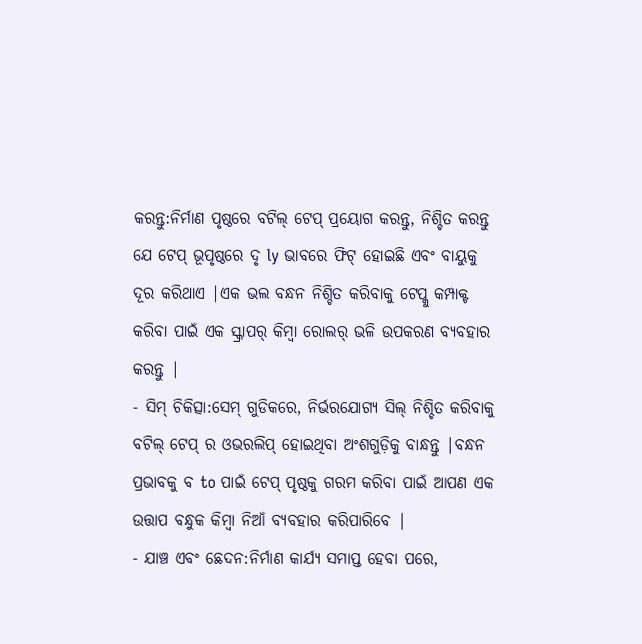କରନ୍ତୁ:ନିର୍ମାଣ ପୃଷ୍ଠରେ ବଟିଲ୍ ଟେପ୍ ପ୍ରୟୋଗ କରନ୍ତୁ, ନିଶ୍ଚିତ କରନ୍ତୁ ଯେ ଟେପ୍ ଭୂପୃଷ୍ଠରେ ଦୃ ly ଭାବରେ ଫିଟ୍ ହୋଇଛି ଏବଂ ବାୟୁକୁ ଦୂର କରିଥାଏ |ଏକ ଭଲ ବନ୍ଧନ ନିଶ୍ଚିତ କରିବାକୁ ଟେପ୍କୁ କମ୍ପାକ୍ଟ କରିବା ପାଇଁ ଏକ ସ୍କ୍ରାପର୍ କିମ୍ବା ରୋଲର୍ ଭଳି ଉପକରଣ ବ୍ୟବହାର କରନ୍ତୁ |
- ସିମ୍ ଚିକିତ୍ସା:ସେମ୍ ଗୁଡିକରେ, ନିର୍ଭରଯୋଗ୍ୟ ସିଲ୍ ନିଶ୍ଚିତ କରିବାକୁ ବଟିଲ୍ ଟେପ୍ ର ଓଭରଲିପ୍ ହୋଇଥିବା ଅଂଶଗୁଡ଼ିକୁ ବାନ୍ଧନ୍ତୁ |ବନ୍ଧନ ପ୍ରଭାବକୁ ବ to ପାଇଁ ଟେପ୍ ପୃଷ୍ଠକୁ ଗରମ କରିବା ପାଇଁ ଆପଣ ଏକ ଉତ୍ତାପ ବନ୍ଧୁକ କିମ୍ବା ନିଆଁ ବ୍ୟବହାର କରିପାରିବେ |
- ଯାଞ୍ଚ ଏବଂ ଛେଦନ:ନିର୍ମାଣ କାର୍ଯ୍ୟ ସମାପ୍ତ ହେବା ପରେ,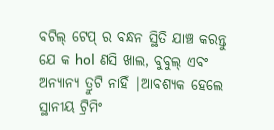ବଟିଲ୍ ଟେପ୍ ର ବନ୍ଧନ ସ୍ଥିତି ଯାଞ୍ଚ କରନ୍ତୁ ଯେ କ hol ଣସି ଖାଲ, ବୁବୁଲ୍ ଏବଂ ଅନ୍ୟାନ୍ୟ ତ୍ରୁଟି ନାହିଁ |ଆବଶ୍ୟକ ହେଲେ ସ୍ଥାନୀୟ ଟ୍ରିମିଂ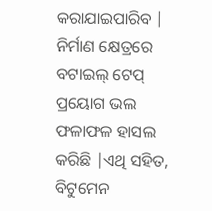କରାଯାଇପାରିବ |
ନିର୍ମାଣ କ୍ଷେତ୍ରରେ ବଟାଇଲ୍ ଟେପ୍ ପ୍ରୟୋଗ ଭଲ ଫଳାଫଳ ହାସଲ କରିଛି |ଏଥି ସହିତ, ବିଟୁମେନ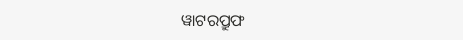ୱାଟରପ୍ରୁଫ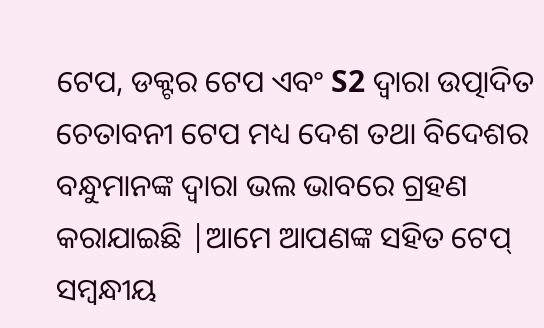ଟେପ, ଡକ୍ଟର ଟେପ ଏବଂ S2 ଦ୍ୱାରା ଉତ୍ପାଦିତ ଚେତାବନୀ ଟେପ ମଧ୍ୟ ଦେଶ ତଥା ବିଦେଶର ବନ୍ଧୁମାନଙ୍କ ଦ୍ୱାରା ଭଲ ଭାବରେ ଗ୍ରହଣ କରାଯାଇଛି |ଆମେ ଆପଣଙ୍କ ସହିତ ଟେପ୍ ସମ୍ବନ୍ଧୀୟ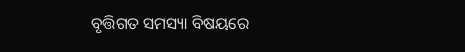ବୃତ୍ତିଗତ ସମସ୍ୟା ବିଷୟରେ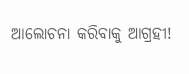ଆଲୋଚନା କରିବାକୁ ଆଗ୍ରହୀ!